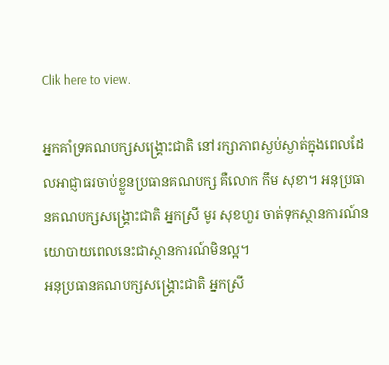Clik here to view.

អ្នកគាំទ្រគណបក្សសង្គ្រោះជាតិ នៅរក្សាភាពស្ងប់ស្ងាត់ក្នុងពេលដែលអាជ្ញាធរចាប់ខ្លួនប្រធានគណបក្ស គឺលោក កឹម សុខា។ អនុប្រធានគណបក្សសង្គ្រោះជាតិ អ្នកស្រី មូរ សុខហួរ ចាត់ទុកស្ថានការណ៍នយោបាយពេលនេះជាស្ថានការណ៍មិនល្អ។
អនុប្រធានគណបក្សសង្គ្រោះជាតិ អ្នកស្រី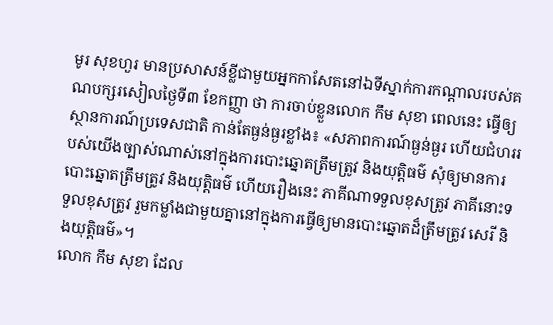មូរ សុខហួរ មានប្រសាសន៍ខ្លីជាមួយអ្នកកាសែតនៅឯទីស្នាក់ការកណ្ដាលរបស់គណបក្សរសៀលថ្ងៃទី៣ ខែកញ្ញា ថា ការចាប់ខ្លួនលោក កឹម សុខា ពេលនេះ ធ្វើឲ្យស្ថានការណ៍ប្រទេសជាតិ កាន់តែធ្ងន់ធ្ងរខ្លាំង៖ «សភាពការណ៍ធ្ងន់ធ្ងរ ហើយជំហររបស់យើងច្បាស់ណាស់នៅក្នុងការបោះឆ្នោតត្រឹមត្រូវ និងយុត្តិធម៌ សុំឲ្យមានការបោះឆ្នោតត្រឹមត្រូវ និងយុត្តិធម៌ ហើយរឿងនេះ ភាគីណាទទួលខុសត្រូវ ភាគីនោះទទួលខុសត្រូវ រួមកម្លាំងជាមួយគ្នានៅក្នុងការធ្វើឲ្យមានបោះឆ្នោតដ៏ត្រឹមត្រូវ សេរី និងយុត្តិធម៌»។
លោក កឹម សុខា ដែល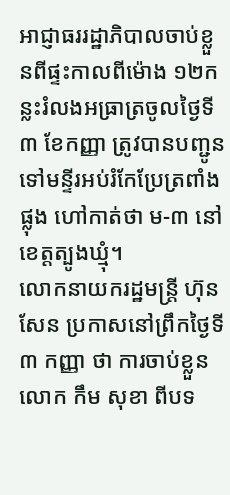អាជ្ញាធររដ្ឋាភិបាលចាប់ខ្លួនពីផ្ទះកាលពីម៉ោង ១២កន្លះរំលងអធ្រាត្រចូលថ្ងៃទី៣ ខែកញ្ញា ត្រូវបានបញ្ជូនទៅមន្ទីរអប់រំកែប្រែត្រពាំងផ្លុង ហៅកាត់ថា ម-៣ នៅខេត្តត្បូងឃ្មុំ។
លោកនាយករដ្ឋមន្ត្រី ហ៊ុន សែន ប្រកាសនៅព្រឹកថ្ងៃទី៣ កញ្ញា ថា ការចាប់ខ្លួនលោក កឹម សុខា ពីបទ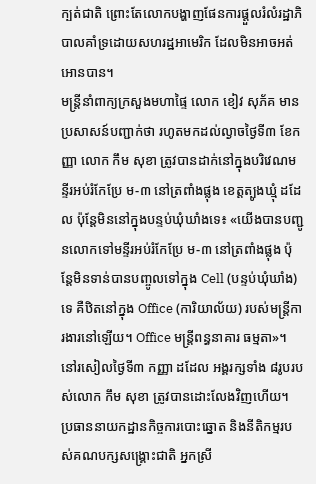ក្បត់ជាតិ ព្រោះតែលោកបង្ហាញផែនការផ្ដួលរំលំរដ្ឋាភិបាលគាំទ្រដោយសហរដ្ឋអាមេរិក ដែលមិនអាចអត់អោនបាន។
មន្ត្រីនាំពាក្យក្រសួងមហាផ្ទៃ លោក ខៀវ សុភ័គ មានប្រសាសន៍បញ្ជាក់ថា រហូតមកដល់ល្ងាចថ្ងៃទី៣ ខែកញ្ញា លោក កឹម សុខា ត្រូវបានដាក់នៅក្នុងបរិវេណមន្ទីរអប់រំកែប្រែ ម-៣ នៅត្រពាំងផ្លុង ខេត្តត្បូងឃ្មុំ ដដែល ប៉ុន្តែមិននៅក្នុងបន្ទប់ឃុំឃាំងទេ៖ «យើងបានបញ្ជូនលោកទៅមន្ទីរអប់រំកែប្រែ ម-៣ នៅត្រពាំងផ្លុង ប៉ុន្តែមិនទាន់បានបញ្ចូលទៅក្នុង Cell (បន្ទប់ឃុំឃាំង) ទេ គឺឋិតនៅក្នុង Office (ការិយាល័យ) របស់មន្ត្រីការងារនៅឡើយ។ Office មន្ត្រីពន្ធនាគារ ធម្មតា»។
នៅរសៀលថ្ងៃទី៣ កញ្ញា ដដែល អង្គរក្សទាំង ៨រូបរបស់លោក កឹម សុខា ត្រូវបានដោះលែងវិញហើយ។ ប្រធាននាយកដ្ឋានកិច្ចការបោះឆ្នោត និងនីតិកម្មរបស់គណបក្សសង្គ្រោះជាតិ អ្នកស្រី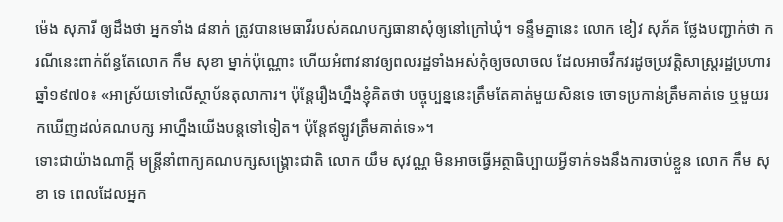ម៉េង សុភារី ឲ្យដឹងថា អ្នកទាំង ៨នាក់ ត្រូវបានមេធាវីរបស់គណបក្សធានាសុំឲ្យនៅក្រៅឃុំ។ ទន្ទឹមគ្នានេះ លោក ខៀវ សុភ័គ ថ្លែងបញ្ជាក់ថា ករណីនេះពាក់ព័ន្ធតែលោក កឹម សុខា ម្នាក់ប៉ុណ្ណោះ ហើយអំពាវនាវឲ្យពលរដ្ឋទាំងអស់កុំឲ្យចលាចល ដែលអាចវឹកវរដូចប្រវត្តិសាស្ត្ររដ្ឋប្រហារឆ្នាំ១៩៧០៖ «អាស្រ័យទៅលើស្ថាប័នតុលាការ។ ប៉ុន្តែរឿងហ្នឹងខ្ញុំគិតថា បច្ចុប្បន្ននេះត្រឹមតែគាត់មួយសិនទេ ចោទប្រកាន់ត្រឹមគាត់ទេ ឬមួយរកឃើញដល់គណបក្ស អាហ្នឹងយើងបន្តទៅទៀត។ ប៉ុន្តែឥឡូវត្រឹមគាត់ទេ»។
ទោះជាយ៉ាងណាក្ដី មន្ត្រីនាំពាក្យគណបក្សសង្គ្រោះជាតិ លោក យឹម សុវណ្ណ មិនអាចធ្វើអត្ថាធិប្បាយអ្វីទាក់ទងនឹងការចាប់ខ្លួន លោក កឹម សុខា ទេ ពេលដែលអ្នក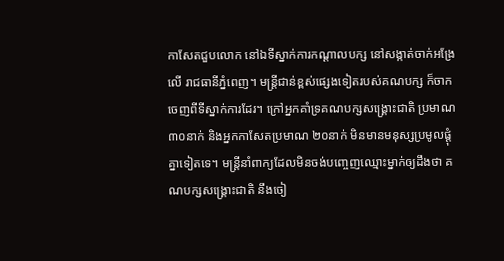កាសែតជួបលោក នៅឯទីស្នាក់ការកណ្ដាលបក្ស នៅសង្កាត់ចាក់អង្រែលើ រាជធានីភ្នំពេញ។ មន្ត្រីជាន់ខ្ពស់ផ្សេងទៀតរបស់គណបក្ស ក៏ចាកចេញពីទីស្នាក់ការដែរ។ ក្រៅអ្នកគាំទ្រគណបក្សសង្គ្រោះជាតិ ប្រមាណ ៣០នាក់ និងអ្នកកាសែតប្រមាណ ២០នាក់ មិនមានមនុស្សប្រមូលផ្ដុំគ្នាទៀតទេ។ មន្ត្រីនាំពាក្យដែលមិនចង់បញ្ចេញឈ្មោះម្នាក់ឲ្យដឹងថា គណបក្សសង្គ្រោះជាតិ នឹងចៀ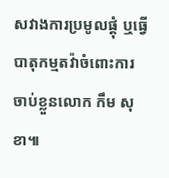សវាងការប្រមូលផ្ដុំ ឬធ្វើបាតុកម្មតវ៉ាចំពោះការចាប់ខ្លួនលោក កឹម សុខា៕